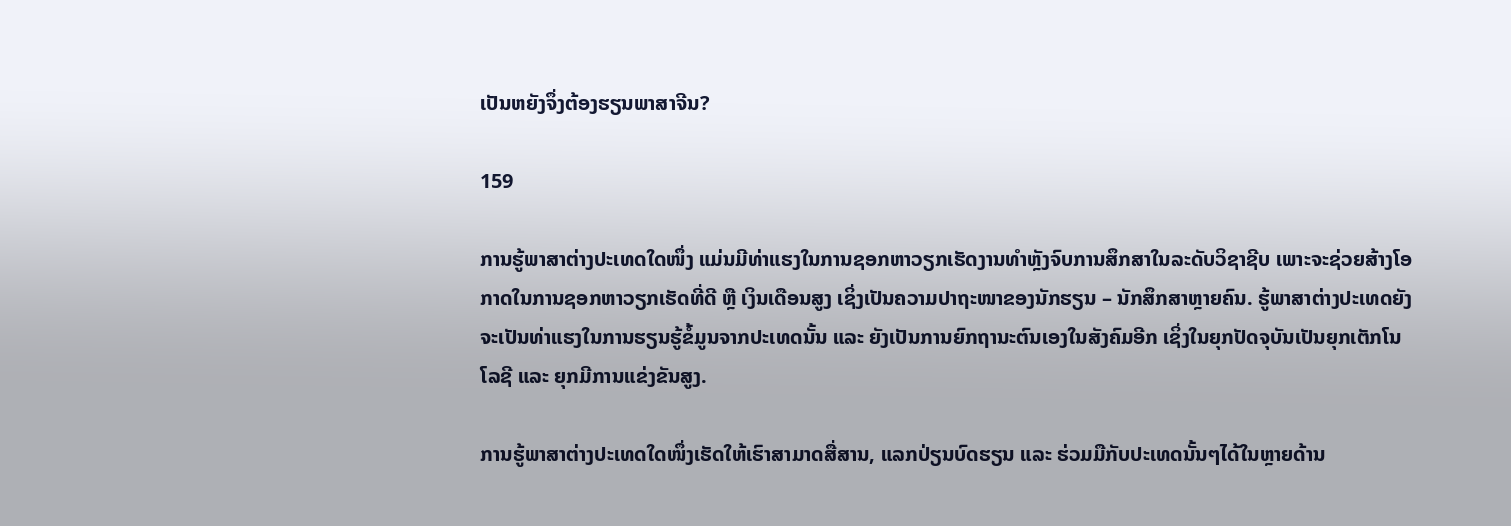ເປັນຫຍັງຈຶ່ງຕ້ອງຮຽນພາສາຈີນ?

159

ການຮູ້ພາສາຕ່າງປະເທດໃດໜຶ່ງ ແມ່ນມີທ່າແຮງໃນການຊອກຫາວຽກເຮັດງານທຳຫຼັງຈົບການສຶກສາໃນລະດັບວິຊາຊີບ ເພາະຈະຊ່ວຍສ້າງໂອກາດໃນການຊອກຫາວຽກເຮັດທີ່ດີ ຫຼື ເງິນເດືອນສູງ ເຊິ່ງເປັນຄວາມປາຖະໜາຂອງນັກຮຽນ – ນັກສຶກສາຫຼາຍຄົນ. ຮູ້ພາສາຕ່າງປະເທດຍັງຈະເປັນທ່າແຮງໃນການຮຽນຮູ້ຂໍ້ມູນຈາກປະເທດນັ້ນ ແລະ ຍັງເປັນການຍົກຖານະຕົນເອງໃນສັງຄົມອີກ ເຊິ່ງໃນຍຸກປັດຈຸບັນເປັນຍຸກເຕັກໂນໂລຊີ ແລະ ຍຸກມີການແຂ່ງຂັນສູງ.

ການຮູ້ພາສາຕ່າງປະເທດໃດໜຶ່ງເຮັດໃຫ້ເຮົາສາມາດສື່ສານ, ແລກປ່ຽນບົດຮຽນ ແລະ ຮ່ວມມືກັບປະເທດນັ້ນໆໄດ້ໃນຫຼາຍດ້ານ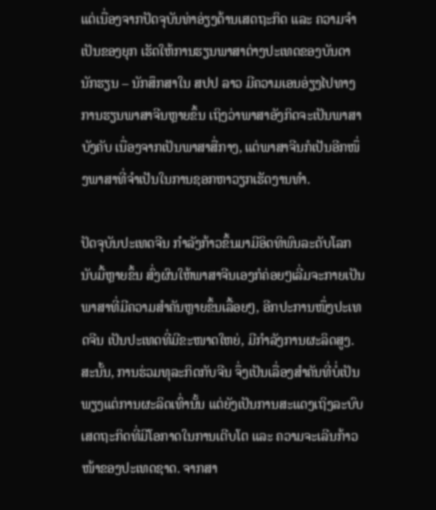ແຕ່ເນື່ອງຈາກປັດຈຸບັນທ່າອ່ຽງດ້ານເສດຖະກິດ ແລະ ຄວາມຈຳເປັນຂອງຍຸກ ເຮັດໃຫ້ການຮຽນພາສາຕ່າງປະເທດຂອງບັນດານັກຮຽນ – ນັກສຶກສາໃນ ສປປ ລາວ ມີຄວາມເອນອ່ຽງໄປທາງການຮຽນພາສາຈີນຫຼາຍຂຶ້ນ ເຖິງວ່າພາສາອັງກິດຈະເປັນພາສາບັງຄັບ ເນື່ອງຈາກເປັນພາສາສື່ກາງ, ແຕ່ພາສາຈີນກໍເປັນອີກໜຶ່ງພາສາທີ່ຈຳເປັນໃນການຊອກຫາວຽກເຮັດງານທຳ.

ປັດຈຸບັນປະເທດຈີນ ກຳລັງກ້າວຂຶ້ນມາມີອິດທິພົນລະດັບໂລກນັບມື້ຫຼາຍຂຶ້ນ ສົ່ງຜົນໃຫ້ພາສາຈີນເອງກໍຄ່ອຍໆເລີ່ມຈະກາຍເປັນພາສາທີ່ມີຄວາມສຳຄັນຫຼາຍຂຶ້ນເລື້ອຍໆ, ອີກປະການໜຶ່ງປະເທດຈີນ ເປັນປະເທດທີ່ມີຂະໜາດໃຫຍ່, ມີກຳລັງການຜະລິດສູງ. ສະນັ້ນ, ການຮ່ວມທຸລະກິດກັບຈີນ ຈຶ່ງເປັນເລື່ອງສຳຄັນທີ່ບໍ່ເປັນພຽງແຕ່ການຜະລິດເທົ່ານັ້ນ ແຕ່ຍັງເປັນການສະແດງເຖິງລະບົບເສດຖະກິດທີ່ມີໂອກາດໃນການເຕີບໂຕ ແລະ ຄວາມຈະເລີນກ້າວໜ້າຂອງປະເທດຊາດ. ຈາກສາ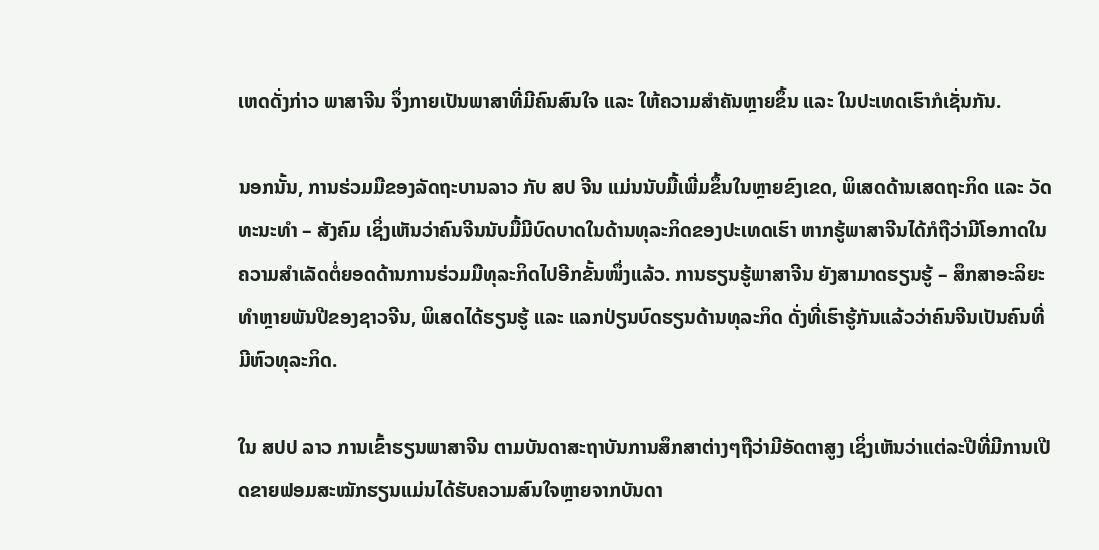ເຫດດັ່ງກ່າວ ພາສາຈີນ ຈຶ່ງກາຍເປັນພາສາທີ່ມີຄົນສົນໃຈ ແລະ ໃຫ້ຄວາມສຳຄັນຫຼາຍຂຶ້ນ ແລະ ໃນປະເທດເຮົາກໍເຊັ່ນກັນ.

ນອກນັ້ນ, ການຮ່ວມມືຂອງລັດຖະບານລາວ ກັບ ສປ ຈີນ ແມ່ນນັບມື້ເພີ່ມຂຶ້ນໃນຫຼາຍຂົງເຂດ, ພິເສດດ້ານເສດຖະກິດ ແລະ ວັດທະນະທຳ – ສັງຄົມ ເຊິ່ງເຫັນວ່າຄົນຈີນນັບມື້ມີບົດບາດໃນດ້ານທຸລະກິດຂອງປະເທດເຮົາ ຫາກຮູ້ພາສາຈີນໄດ້ກໍຖືວ່າມີໂອກາດໃນຄວາມສຳເລັດຕໍ່ຍອດດ້ານການຮ່ວມມືທຸລະກິດໄປອີກຂັ້ນໜຶ່ງແລ້ວ. ການຮຽນຮູ້ພາສາຈີນ ຍັງສາມາດຮຽນຮູ້ – ສຶກສາອະລິຍະທຳຫຼາຍພັນປີຂອງຊາວຈີນ, ພິເສດໄດ້ຮຽນຮູ້ ແລະ ແລກປ່ຽນບົດຮຽນດ້ານທຸລະກິດ ດັ່ງທີ່ເຮົາຮູ້ກັນແລ້ວວ່າຄົນຈີນເປັນຄົນທີ່ມີຫົວທຸລະກິດ.

ໃນ ສປປ ລາວ ການເຂົ້າຮຽນພາສາຈີນ ຕາມບັນດາສະຖາບັນການສຶກສາຕ່າງໆຖືວ່າມີອັດຕາສູງ ເຊິ່ງເຫັນວ່າແຕ່ລະປີທີ່ມີການເປີດຂາຍຟອມສະໝັກຮຽນແມ່ນໄດ້ຮັບຄວາມສົນໃຈຫຼາຍຈາກບັນດາ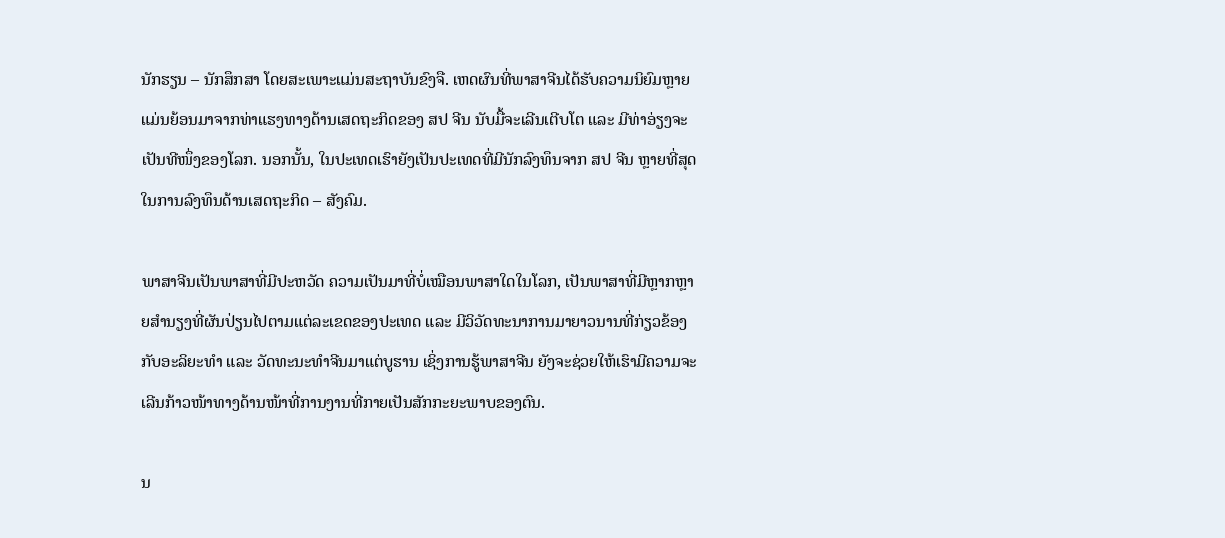ນັກຮຽນ – ນັກສຶກສາ ໂດຍສະເພາະແມ່ນສະຖາບັນຂົງຈື. ເຫດຜົນທີ່ພາສາຈີນໄດ້ຮັບຄວາມນິຍົມຫຼາຍແມ່ນຍ້ອນມາຈາກທ່າແຮງທາງດ້ານເສດຖະກິດຂອງ ສປ ຈີນ ນັບມື້ຈະເລີນເຕີບໂຕ ແລະ ມີທ່າອ່ຽງຈະເປັນທີໜຶ່ງຂອງໂລກ. ນອກນັ້ນ, ໃນປະເທດເຮົາຍັງເປັນປະເທດທີ່ມີນັກລົງທຶນຈາກ ສປ ຈີນ ຫຼາຍທີ່ສຸດໃນການລົງທຶນດ້ານເສດຖະກິດ – ສັງຄົມ.

ພາສາຈີນເປັນພາສາທີ່ມີປະຫວັດ ຄວາມເປັນມາທີ່ບໍ່ເໝືອນພາສາໃດໃນໂລກ, ເປັນພາສາທີ່ມີຫຼາກຫຼາຍສຳນຽງທີ່ຜັນປ່ຽນໄປຕາມແຕ່ລະເຂດຂອງປະເທດ ແລະ ມີວິວັດທະນາການມາຍາວນານທີ່ກ່ຽວຂ້ອງກັບອະລິຍະທຳ ແລະ ວັດທະນະທຳຈີນມາແຕ່ບູຮານ ເຊິ່ງການຮູ້ພາສາຈີນ ຍັງຈະຊ່ວຍໃຫ້ເຮົາມີຄວາມຈະເລີນກ້າວໜ້າທາງດ້ານໜ້າທີ່ການງານທີ່ກາຍເປັນສັກກະຍະພາບຂອງຕົນ.

ນ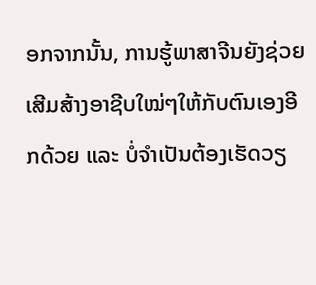ອກຈາກນັ້ນ, ການຮູ້ພາສາຈີນຍັງຊ່ວຍເສີມສ້າງອາຊີບໃໝ່ໆໃຫ້ກັບຕົນເອງອີກດ້ວຍ ແລະ ບໍ່ຈຳເປັນຕ້ອງເຮັດວຽ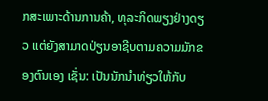ກສະເພາະດ້ານການຄ້າ, ທຸລະກິດພຽງຢ່າງດຽວ ແຕ່ຍັງສາມາດປ່ຽນອາຊີບຕາມຄວາມມັກຂອງຕົນເອງ ເຊັ່ນ: ເປັນນັກນຳທ່ຽວໃຫ້ກັບ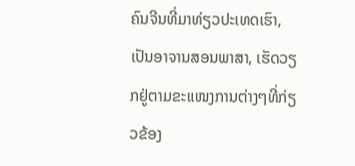ຄົນຈີນທີ່ມາທ່ຽວປະເທດເຮົາ, ເປັນອາຈານສອນພາສາ, ເຮັດວຽກຢູ່ຕາມຂະແໜງການຕ່າງໆທີ່ກ່ຽວຂ້ອງ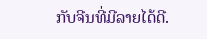ກັບຈີນທີ່ມີລາຍໄດ້ດີ.